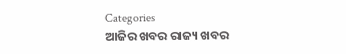Categories
ଆଜିର ଖବର ରାଜ୍ୟ ଖବର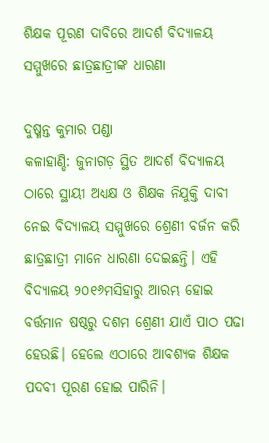ଶିକ୍ଷକ ପୂରଣ ଦାବିରେ ଆଦର୍ଶ ବିଦ୍ୟାଳୟ ସମ୍ମୁଖରେ ଛାତ୍ରଛାତ୍ରୀଙ୍କ ଧାରଣା

ଦୁଷ୍ମନ୍ତ କୁମାର ପଣ୍ଡା
କଳାହାଣ୍ଡି: ଜୁନାଗଡ଼ ସ୍ଥିତ ଆଦର୍ଶ ବିଦ୍ୟାଳୟ ଠାରେ ସ୍ଥାୟୀ ଅଧ୍ୟକ୍ଷ ଓ ଶିକ୍ଷକ ନିଯୁକ୍ତି ଦାବୀ ନେଇ ବିଦ୍ୟାଳୟ ସମ୍ମୁଖରେ ଶ୍ରେଣୀ ବର୍ଜନ କରି ଛାତ୍ରଛାତ୍ରୀ ମାନେ ଧାରଣା ଦେଇଛନ୍ତି। ଏହି ବିଦ୍ୟାଳୟ ୨୦୧୬ମସିହାରୁ ଆରମ୍ଭ ହୋଇ ବର୍ତ୍ତମାନ ଷଷ୍ଠରୁ ଦଶମ ଶ୍ରେଣୀ ଯାଏଁ ପାଠ ପଢା ହେଉଛି। ହେଲେ ଏଠାରେ ଆବଶ୍ୟକ ଶିକ୍ଷକ ପଦବୀ ପୂରଣ ହୋଇ ପାରିନି।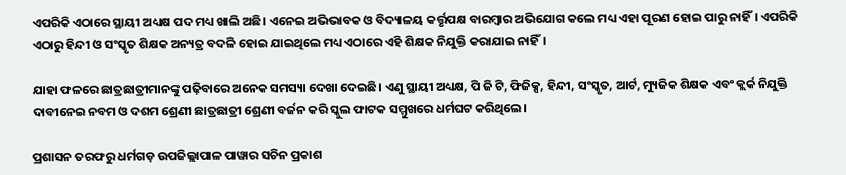ଏପରିକି ଏଠାରେ ସ୍ଥାୟୀ ଅଧ୍ୟକ୍ଷ ପଦ ମଧ୍ୟ ଖାଲି ଅଛି। ଏନେଇ ଅଭିଭାବକ ଓ ବିଦ୍ୟାଳୟ କର୍ତ୍ତୃପକ୍ଷ ବାରମ୍ବାର ଅଭିଯୋଗ କଲେ ମଧ୍ୟ ଏହା ପୂରଣ ହୋଇ ପାରୁ ନାହିଁ। ଏପରିକି ଏଠାରୁ ହିନ୍ଦୀ ଓ ସଂସ୍କୃତ ଶିକ୍ଷକ ଅନ୍ୟତ୍ର ବଦଳି ହୋଇ ଯାଇଥିଲେ ମଧ୍ୟ ଏଠାରେ ଏହି ଶିକ୍ଷକ ନିଯୁକ୍ତି କରାଯାଇ ନାହିଁ।

ଯାହା ଫଳରେ ଛାତ୍ରଛାତ୍ରୀମାନଙ୍କୁ ପଢ଼ିବାରେ ଅନେକ ସମସ୍ୟା ଦେଖା ଦେଇଛି। ଏଣୁ ସ୍ଥାୟୀ ଅଧ୍ୟକ୍ଷ, ପି ଜି ଟି, ଫିଜିକ୍ସ, ହିନ୍ଦୀ, ସଂସ୍କୃତ, ଆର୍ଟ, ମ୍ୟୁଜିକ ଶିକ୍ଷକ ଏବଂ କ୍ଲର୍କ ନିଯୁକ୍ତି ଦାବୀନେଇ ନବମ ଓ ଦଶମ ଶ୍ରେଣୀ ଛାତ୍ରଛାତ୍ରୀ ଶ୍ରେଣୀ ବର୍ଜନ କରି ସ୍କୁଲ ଫାଟକ ସମ୍ମୁଖରେ ଧର୍ମଘଟ କରିଥିଲେ।

ପ୍ରଶାସନ ତରଫରୁ ଧର୍ମଗଡ଼ ଉପଜିଲ୍ଲାପାଳ ପାୱାର ସଚିନ ପ୍ରକାଶ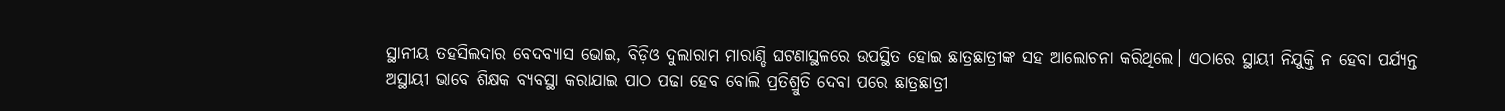ସ୍ଥାନୀୟ ତହସିଲଦାର ବେଦବ୍ୟାସ ଭୋଇ, ବିଡ଼ିଓ ଦୁଲାରାମ ମାରାଣ୍ଡି ଘଟଣାସ୍ଥଳରେ ଉପସ୍ଥିତ ହୋଇ ଛାତ୍ରଛାତ୍ରୀଙ୍କ ସହ ଆଲୋଚନା କରିଥିଲେ। ଏଠାରେ ସ୍ଥାୟୀ ନିଯୁକ୍ତି ନ ହେବା ପର୍ଯ୍ୟନ୍ତ ଅସ୍ଥାୟୀ ଭାବେ ଶିକ୍ଷକ ବ୍ୟବସ୍ଥା କରାଯାଇ ପାଠ ପଢା ହେବ ବୋଲି ପ୍ରତିଶ୍ରୁତି ଦେବା ପରେ ଛାତ୍ରଛାତ୍ରୀ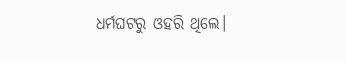ଧର୍ମଘଟରୁ ଓହରି ଥିଲେ।